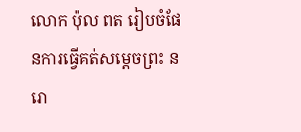លោក ប៉ុល ពត រៀបចំផែនការធ្វើគត់សម្តេចព្រះ នរោ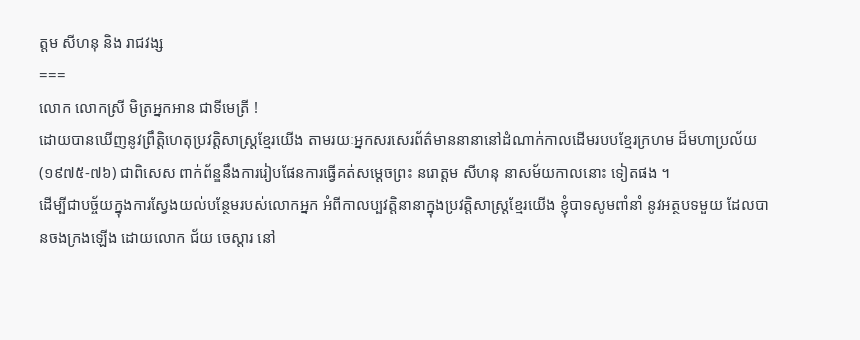ត្តម សីហនុ និង រាជវង្ស
===
លោក លោកស្រី មិត្រអ្នកអាន ជាទីមេត្រី !
ដោយបានឃើញនូវព្រឹត្តិហេតុប្រវត្តិសាស្ត្រខ្មែរយើង តាមរយៈអ្នកសរសេរព័ត៌មាននានានៅដំណាក់កាលដើមរបបខ្មែរក្រហម ដ៏មហាប្រល័យ (១៩៧៥-៧៦) ជាពិសេស ពាក់ព័ន្ឌនឹងការរៀបផែនការធ្វើគត់សម្តេចព្រះ នរោត្តម សីហនុ នាសម័យកាលនោះ ទៀតផង ។
ដើម្បីជាបច្ច័យក្នុងការស្វែងយល់បន្ថែមរបស់លោកអ្នក អំពីកាលប្បវត្តិនានាក្នុងប្រវត្តិសាស្ត្រខ្មែរយើង ខ្ញុំបាទសូមពាំនាំ នូវអត្ថបទមួយ ដែលបានចងក្រងឡើង ដោយលោក ជ័យ ចេស្តារ នៅ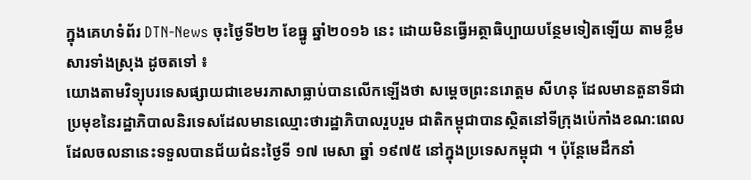ក្នុងគេហទំព័រ DTN-News ចុះថ្ងៃទី២២ ខែធ្នូ ឆ្នាំ២០១៦ នេះ ដោយមិនធ្វើអត្ថាធិប្បាយបន្ថែមទៀតឡើយ តាមខ្លឹមសារទាំងស្រុង ដូចតទៅ ៖
យោងតាមវិទ្យុបរទេសផ្សាយជាខេមរភាសាធ្លាប់បានលើកឡើងថា សម្តេចព្រះនរោត្តម សីហនុ ដែលមានតួនាទីជាប្រមុខនៃរដ្ឋាភិបាលនិរទេសដែលមានឈ្មោះថារដ្ឋាភិបាលរួបរួម ជាតិកម្ពុជាបានស្ថិតនៅទីក្រុងប៉េកាំងខណ:ពេលដែលចលនានេះទទួលបានជ័យជំនះថ្ងៃទី ១៧ មេសា ឆ្នាំ ១៩៧៥ នៅក្នុងប្រទេសកម្ពុជា ។ ប៉ុន្តែមេដឹកនាំ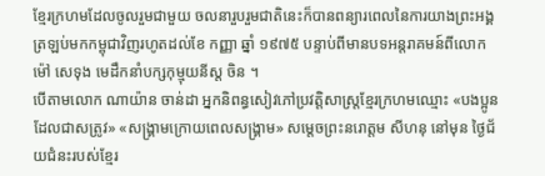ខ្មែរក្រហមដែលចូលរួមជាមួយ ចលនារួបរួមជាតិនេះក៏បានពន្យារពេលនៃការយាងព្រះអង្គត្រឡប់មកកម្ពុជាវិញរហូតដល់ខែ កញ្ញា ឆ្នាំ ១៩៧៥ បន្ទាប់ពីមានបទអន្តរាគមន៍ពីលោក ម៉ៅ សេទុង មេដឹកនាំបក្សកុម្មុយនីស្ត ចិន ។
បើតាមលោក ណាយ៉ាន ចាន់ដា អ្នកនិពន្ធសៀវភៅប្រវត្តិសាស្ត្រខ្មែរក្រហមឈ្មោះ «បងប្អូនដែលជាសត្រូវ» «សង្គ្រាមក្រោយពេលសង្គ្រាម» សម្តេចព្រះនរោត្តម សីហនុ នៅមុន ថ្ងៃជ័យជំនះរបស់ខ្មែរ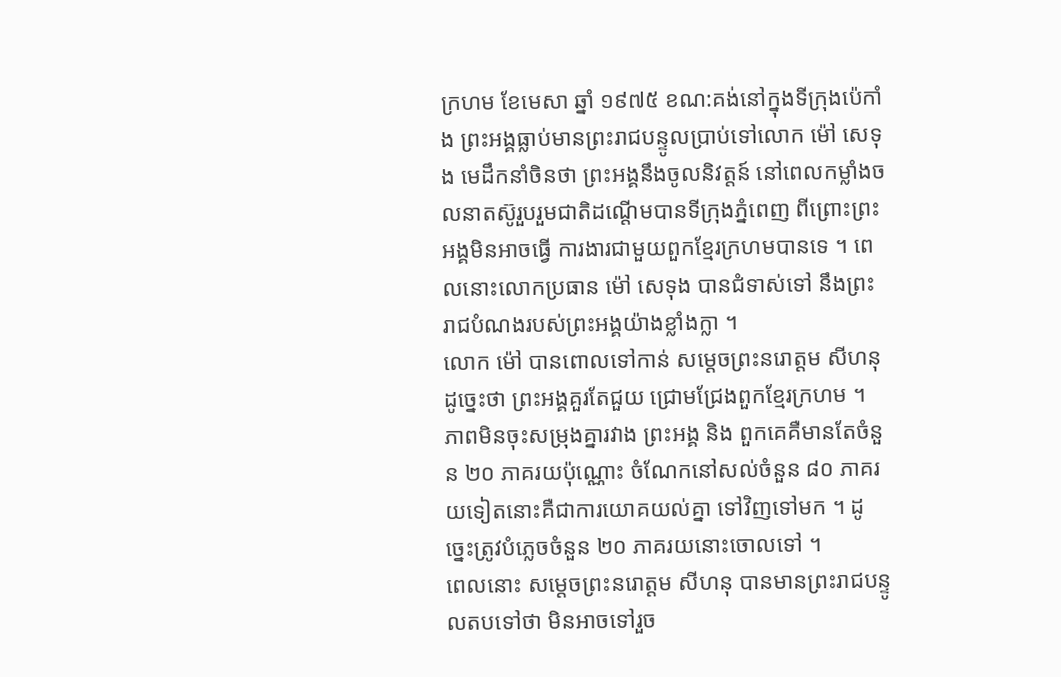ក្រហម ខែមេសា ឆ្នាំ ១៩៧៥ ខណ:គង់នៅក្នុងទីក្រុងប៉េកាំង ព្រះអង្គធ្លាប់មានព្រះរាជបន្ទូលប្រាប់ទៅលោក ម៉ៅ សេទុង មេដឹកនាំចិនថា ព្រះអង្គនឹងចូលនិវត្តន៍ នៅពេលកម្លាំងចលនាតស៊ូរួបរួមជាតិដណ្តើមបានទីក្រុងភ្នំពេញ ពីព្រោះព្រះអង្គមិនអាចធ្វើ ការងារជាមួយពួកខ្មែរក្រហមបានទេ ។ ពេលនោះលោកប្រធាន ម៉ៅ សេទុង បានជំទាស់ទៅ នឹងព្រះរាជបំណងរបស់ព្រះអង្គយ៉ាងខ្លាំងក្លា ។
លោក ម៉ៅ បានពោលទៅកាន់ សម្តេចព្រះនរោត្តម សីហនុ ដូច្នេះថា ព្រះអង្គគួរតែជួយ ជ្រោមជ្រែងពួកខ្មែរក្រហម ។ ភាពមិនចុះសម្រុងគ្នារវាង ព្រះអង្គ និង ពួកគេគឺមានតែចំនួន ២០ ភាគរយប៉ុណ្ណោះ ចំណែកនៅសល់ចំនួន ៨០ ភាគរយទៀតនោះគឺជាការយោគយល់គ្នា ទៅវិញទៅមក ។ ដូច្នេះត្រូវបំភ្លេចចំនួន ២០ ភាគរយនោះចោលទៅ ។
ពេលនោះ សម្តេចព្រះនរោត្តម សីហនុ បានមានព្រះរាជបន្ទូលតបទៅថា មិនអាចទៅរួច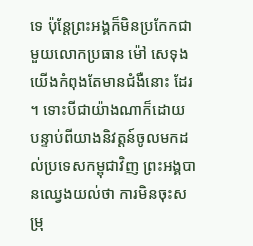ទេ ប៉ុន្តែព្រះអង្គក៏មិនប្រកែកជាមួយលោកប្រធាន ម៉ៅ សេទុង យើងកំពុងតែមានជំងឺនោះ ដែរ ។ ទោះបីជាយ៉ាងណាក៏ដោយ បន្ទាប់ពីយាងនិវត្តន៍ចូលមកដល់ប្រទេសកម្ពុជាវិញ ព្រះអង្គបានឈ្វេងយល់ថា ការមិនចុះសម្រុ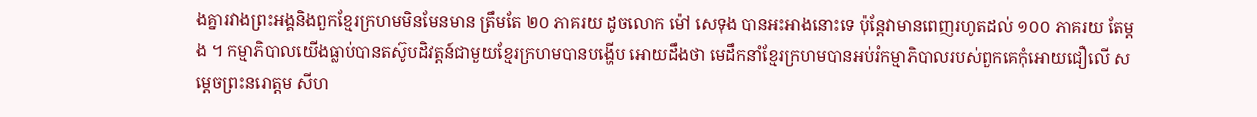ងគ្នារវាងព្រះអង្គនិងពួកខ្មែរក្រហមមិនមែនមាន ត្រឹមតែ ២០ ភាគរយ ដូចលោក ម៉ៅ សេទុង បានអះអាងនោះទេ ប៉ុន្តែវាមានពេញរហូតដល់ ១០០ ភាគរយ តែម្តង ។ កម្មាភិបាលយើងធ្លាប់បានតស៊ូបដិវត្តន៍ជាមួយខ្មែរក្រហមបានបង្ហើប អោយដឹងថា មេដឹកនាំខ្មែរក្រហមបានអប់រំកម្មាភិបាលរបស់ពួកគេកុំអោយជឿលើ សម្តេចព្រះនរោត្តម សីហ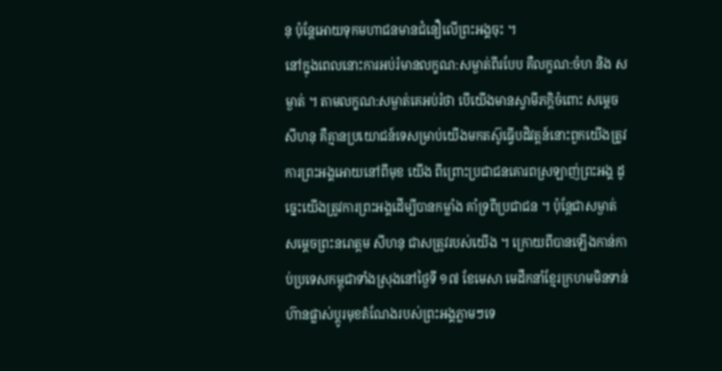នុ ប៉ុន្តែអោយទុកមហាជនមានជំនឿលើព្រះអង្គចុះ ។
នៅក្នុងពេលនោះការអប់រំមានលក្ខណ:សម្ងាត់ពីរបែប គឺលក្ខណ:ចំហ និង សម្ងាត់ ។ តាមលក្ខណ:សម្ងាត់គេអប់រំថា បើយើងមានស្វាមីភក្តិចំពោះ សម្តេច សីហនុ គឺគ្មានប្រយោជន៍ទេសម្រាប់យើងមកតស៊ូធ្វើបដិវត្តន៍នោះពួកយើងត្រូវការព្រះអង្គអោយនៅពីមុខ យើង ពីព្រោះប្រជាជនគោរពស្រឡាញ់ព្រះអង្គ ដូច្នេះយើងត្រូវការព្រះអង្គដើម្បីបានកម្លាំង គាំទ្រពីប្រជាជន ។ ប៉ុន្តែជាសម្ងាត់ សម្តេចព្រះនរោត្តម សីហនុ ជាសត្រូវរបស់យើង ។ ក្រោយពីបានឡើងកាន់កាប់ប្រទេសកម្ពុជាទាំងស្រុងនៅថ្ងៃទី ១៧ ខែមេសា មេដឹកនាំខ្មែរក្រហមមិនទាន់ហ៊ានផ្លាស់ប្តូរមុខតំណែងរបស់ព្រះអង្គភ្លាមៗទេ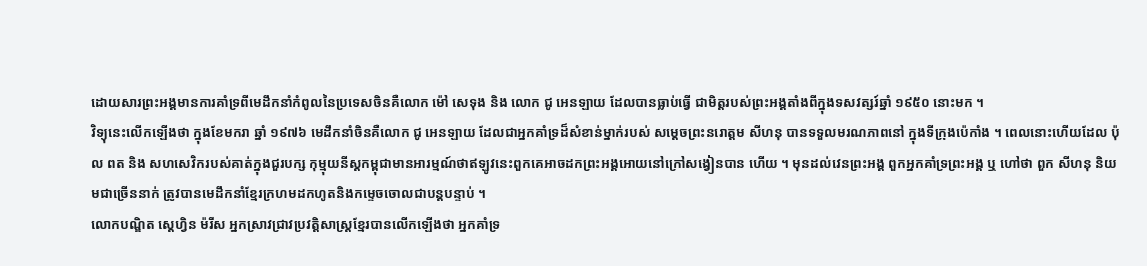ដោយសារព្រះអង្គមានការគាំទ្រពីមេដឹកនាំកំពូលនៃប្រទេសចិនគឺលោក ម៉ៅ សេទុង និង លោក ជូ អេនឡាយ ដែលបានធ្លាប់ធ្វើ ជាមិត្តរបស់ព្រះអង្គតាំងពីក្នុងទសវត្សរ៍ឆ្នាំ ១៩៥០ នោះមក ។
វិទ្យុនេះលើកឡើងថា ក្នុងខែមករា ឆ្នាំ ១៩៧៦ មេដឹកនាំចិនគឺលោក ជូ អេនឡាយ ដែលជាអ្នកគាំទ្រដ៏សំខាន់ម្នាក់របស់ សម្តេចព្រះនរោត្តម សីហនុ បានទទួលមរណភាពនៅ ក្នុងទីក្រុងប៉េកាំង ។ ពេលនោះហើយដែល ប៉ុល ពត និង សហសេវិករបស់គាត់ក្នុងជួរបក្ស កុម្មុយនីស្តកម្ពុជាមានអារម្មណ៍ថាឥឡូវនេះពួកគេអាចដកព្រះអង្គអោយនៅក្រៅសង្វៀនបាន ហើយ ។ មុនដល់វេនព្រះអង្គ ពួកអ្នកគាំទ្រព្រះអង្គ ឬ ហៅថា ពួក សីហនុ និយមជាច្រើននាក់ ត្រូវបានមេដឹកនាំខ្មែរក្រហមដកហូតនិងកម្ទេចចោលជាបន្តបន្ទាប់ ។
លោកបណ្ឌិត ស្តេហ្វិន ម៉រីស អ្នកស្រាវជ្រាវប្រវត្តិសាស្ត្រខ្មែរបានលើកឡើងថា អ្នកគាំទ្រ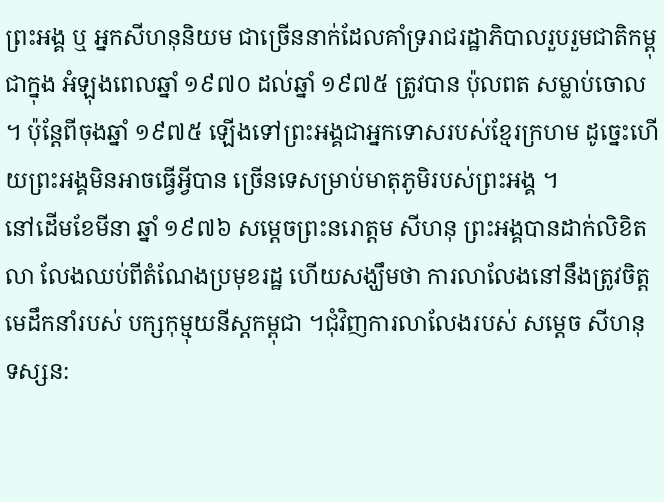ព្រះអង្គ ឬ អ្នកសីហនុនិយម ជាច្រើននាក់ដែលគាំទ្ររាជរដ្ឋាភិបាលរួបរួមជាតិកម្ពុជាក្នុង អំឡុងពេលឆ្នាំ ១៩៧០ ដល់ឆ្នាំ ១៩៧៥ ត្រូវបាន ប៉ុលពត សម្លាប់ចោល ។ ប៉ុន្តែពីចុងឆ្នាំ ១៩៧៥ ឡើងទៅព្រះអង្គជាអ្នកទោសរបស់ខ្មែរក្រហម ដូច្នេះហើយព្រះអង្គមិនអាចធ្វើអ្វីបាន ច្រើនទេសម្រាប់មាតុភូមិរបស់ព្រះអង្គ ។
នៅដើមខែមីនា ឆ្នាំ ១៩៧៦ សម្តេចព្រះនរោត្តម សីហនុ ព្រះអង្គបានដាក់លិខិតលា លែងឈប់ពីតំណែងប្រមុខរដ្ឋ ហើយសង្ឃឹមថា ការលាលែងនៅនឹងត្រូវចិត្តមេដឹកនាំរបស់ បក្សកុម្មុយនីស្តកម្ពុជា ។ជុំវិញការលាលែងរបស់ សម្តេច សីហនុ ទស្សន: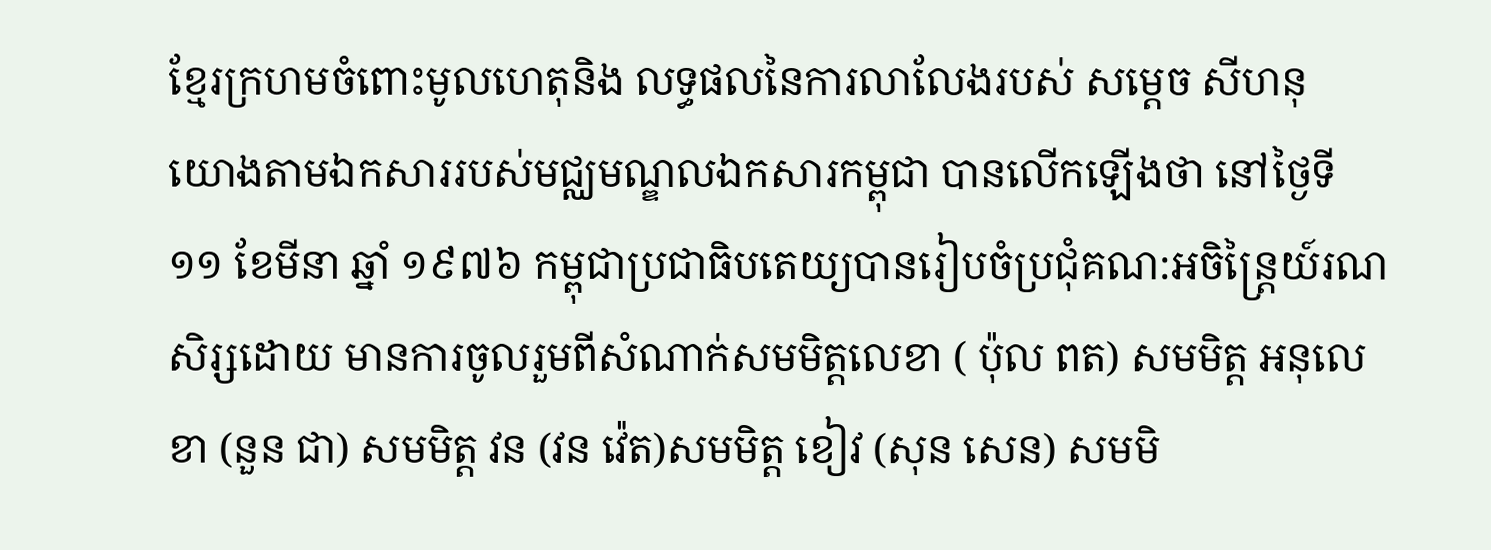ខ្មែរក្រហមចំពោះមូលហេតុនិង លទ្ធផលនៃការលាលែងរបស់ សម្តេច សីហនុ
យោងតាមឯកសាររបស់មជ្ឈមណ្ឌលឯកសារកម្ពុជា បានលើកឡើងថា នៅថ្ងៃទី ១១ ខែមីនា ឆ្នាំ ១៩៧៦ កម្ពុជាប្រជាធិបតេយ្យបានរៀបចំប្រជុំគណ:អចិន្ត្រៃយ៍រណសិរ្សដោយ មានការចូលរួមពីសំណាក់សមមិត្តលេខា ( ប៉ុល ពត) សមមិត្ត អនុលេខា (នួន ជា) សមមិត្ត វន (វន វ៉េត)សមមិត្ត ខៀវ (សុន សេន) សមមិ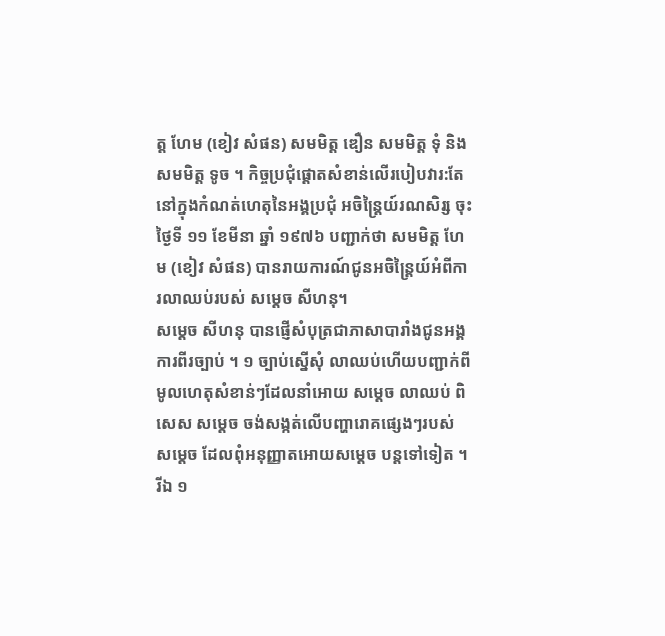ត្ត ហែម (ខៀវ សំផន) សមមិត្ត ឌឿន សមមិត្ត ទុំ និង សមមិត្ត ទូច ។ កិច្ចប្រជុំផ្តោតសំខាន់លើរបៀបវារ:តែនៅក្នុងកំណត់ហេតុនៃអង្គប្រជុំ អចិន្ត្រៃយ៍រណសិរ្ស ចុះថ្ងៃទី ១១ ខែមីនា ឆ្នាំ ១៩៧៦ បញ្ជាក់ថា សមមិត្ត ហែម (ខៀវ សំផន) បានរាយការណ៍ជូនអចិន្ត្រៃយ៍អំពីការលាឈប់របស់ សម្តេច សីហនុ។
សម្តេច សីហនុ បានផ្ញើសំបុត្រជាភាសាបារាំងជូនអង្គការពីរច្បាប់ ។ ១ ច្បាប់ស្នើសុំ លាឈប់ហើយបញ្ជាក់ពីមូលហេតុសំខាន់ៗដែលនាំអោយ សម្តេច លាឈប់ ពិសេស សម្តេច ចង់សង្កត់លើបញ្ហារោគផ្សេងៗរបស់ សម្តេច ដែលពុំអនុញ្ញាតអោយសម្តេច បន្តទៅទៀត ។ រីឯ ១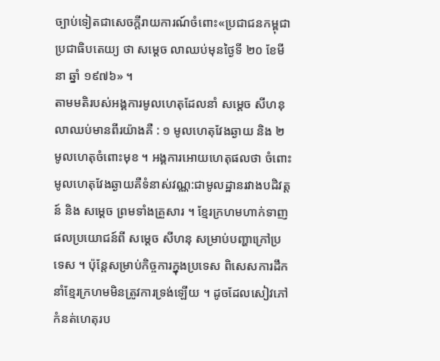ច្បាប់ទៀតជាសេចក្តីរាយការណ៍ចំពោះ«ប្រជាជនកម្ពុជាប្រជាធិបតេយ្យ ថា សម្តេច លាឈប់មុនថ្ងៃទី ២០ ខែមីនា ឆ្នាំ ១៩៧៦» ។
តាមមតិរបស់អង្គការមូលហេតុដែលនាំ សម្តេច សីហនុ លាឈប់មានពីរយ៉ាងគឺ : ១ មូលហេតុវែងឆ្ងាយ និង ២ មូលហេតុចំពោះមុខ ។ អង្គការអោយហេតុផលថា ចំពោះមូលហេតុវែងឆ្ងាយគឺទំនាស់វណ្ណ:ជាមូលដ្ឋានរវាងបដិវត្តន៍ និង សម្តេច ព្រមទាំងគ្រួសារ ។ ខ្មែរក្រហមហាក់ទាញផលប្រយោជន៍ពី សម្តេច សីហនុ សម្រាប់បញ្ហាក្រៅប្រទេស ។ ប៉ុន្តែសម្រាប់កិច្ចការក្នុងប្រទេស ពិសេសការដឹកនាំខ្មែរក្រហមមិនត្រូវការទ្រង់ឡើយ ។ ដូចដែលសៀវភៅកំនត់ហេតុរប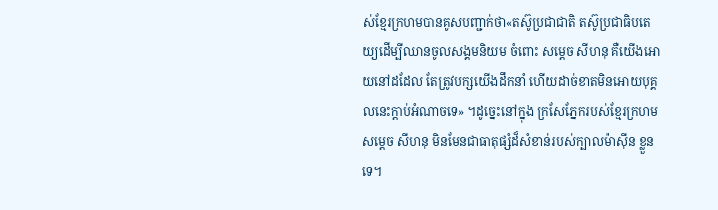ស់ខ្មែរក្រហមបានគូសបញ្ជាក់ថា«តស៊ូប្រជាជាតិ តស៊ូប្រជាធិបតេយ្យដើម្បីឈានចូលសង្គមនិយម ចំពោះ សម្តេច សីហនុ គឺយើងអោយនៅដដែល តែត្រូវបក្សយើងដឹកនាំ ហើយដាច់ខាតមិនអោយបុគ្គលនេះក្តាប់អំណាចទេ» ។ដូច្នេះនៅក្នុង ក្រសែភ្នែករបស់ខ្មែរក្រហម សម្តេច សីហនុ មិនមែនជាធាតុផ្សំដ៏សំខាន់របស់ក្បាលម៉ាស៊ីន ខ្លួនទេ។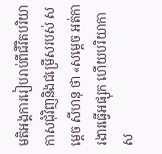មតិអង្គការរៀបរាប់ពីជីវិតបរិយាកាសជុំវិញនិងជម្រើសរបស់ សម្តេច សីហនុ ថា «សម្តេច អត់ការងារធ្វើអផ្សុក ហើយបរិយាកាស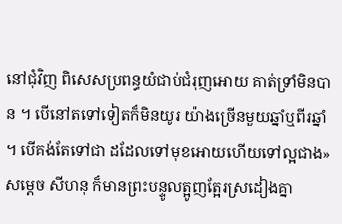នៅជុំវិញ ពិសេសប្រពន្ធយំជាប់ជំរុញអោយ គាត់ទ្រាំមិនបាន ។ បើនៅតទៅទៀតក៏មិនយូរ យ៉ាងច្រើនមួយឆ្នាំឬពីរឆ្នាំ ។ បើគង់តែទៅជា ដដែលទៅមុខអោយហើយទៅល្អជាង» សម្តេច សីហនុ ក៏មានព្រះបន្ទូលត្អូញត្អែរស្រដៀងគ្នា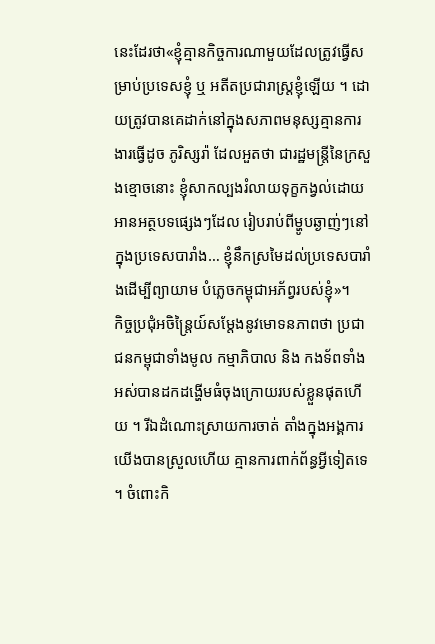នេះដែរថា«ខ្ញុំគ្មានកិច្ចការណាមួយដែលត្រូវធ្វើសម្រាប់ប្រទេសខ្ញុំ ឬ អតីតប្រជារាស្ត្រខ្ញុំឡើយ ។ ដោយត្រូវបានគេដាក់នៅក្នុងសភាពមនុស្សគ្មានការងារធ្វើដូច ភូរិស្សរ៉ា ដែលអួតថា ជារដ្ឋមន្ត្រីនៃក្រសួងខ្មោចនោះ ខ្ញុំសាកល្បងរំលាយទុក្ខកង្វល់ដោយអានអត្ថបទផ្សេងៗដែល រៀបរាប់ពីម្ហូបឆ្ងាញ់ៗនៅក្នុងប្រទេសបារាំង… ខ្ញុំនឹកស្រមៃដល់ប្រទេសបារាំងដើម្បីព្យាយាម បំភ្លេចកម្ពុជាអភ័ព្វរបស់ខ្ញុំ»។
កិច្ចប្រជុំអចិន្ត្រៃយ៍សម្តែងនូវមោទនភាពថា ប្រជាជនកម្ពុជាទាំងមូល កម្មាភិបាល និង កងទ័ពទាំងអស់បានដកដង្ហើមធំចុងក្រោយរបស់ខ្លួនផុតហើយ ។ រីឯដំណោះស្រាយការចាត់ តាំងក្នុងអង្គការយើងបានស្រួលហើយ គ្មានការពាក់ព័ន្ធអ្វីទៀតទេ ។ ចំពោះកិ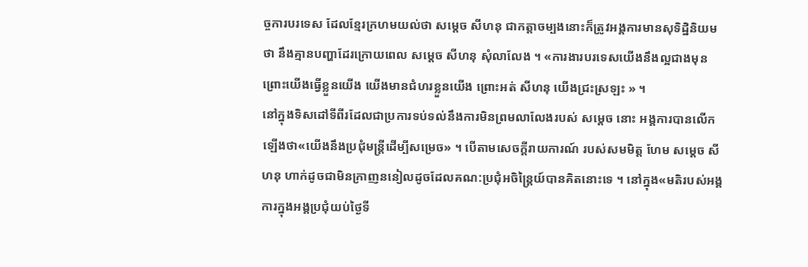ច្ចការបរទេស ដែលខ្មែរក្រហមយល់ថា សម្តេច សីហនុ ជាកត្តាចម្បងនោះក៏ត្រូវអង្គការមានសុទិដ្ឋិនិយមថា នឹងគ្មានបញ្ហាដែរក្រោយពេល សម្តេច សីហនុ សុំលាលែង ។ «ការងារបរទេសយើងនឹងល្អជាងមុន ព្រោះយើងធ្វើខ្លួនយើង យើងមានជំហរខ្លួនយើង ព្រោះអត់ សីហនុ យើងជ្រះស្រឡះ » ។
នៅក្នុងទិសដៅទីពីរដែលជាប្រការទប់ទល់នឹងការមិនព្រមលាលែងរបស់ សម្តេច នោះ អង្គការបានលើកឡើងថា«យើងនឹងប្រជុំមន្ត្រីដើម្បីសម្រេច» ។ បើតាមសេចក្តីរាយការណ៍ របស់សមមិត្ត ហែម សម្តេច សីហនុ ហាក់ដូចជាមិនក្រាញននៀលដូចដែលគណ:ប្រជុំអចិន្ត្រៃយ៍បានគិតនោះទេ ។ នៅក្នុង«មតិរបស់អង្គការក្នុងអង្គប្រជុំយប់ថ្ងៃទី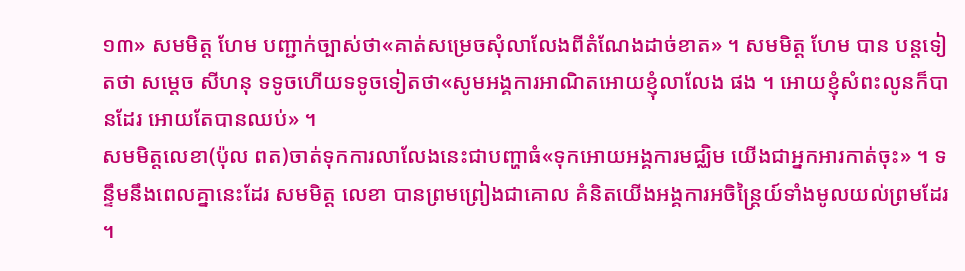១៣» សមមិត្ត ហែម បញ្ជាក់ច្បាស់ថា«គាត់សម្រេចសុំលាលែងពីតំណែងដាច់ខាត» ។ សមមិត្ត ហែម បាន បន្តទៀតថា សម្តេច សីហនុ ទទូចហើយទទូចទៀតថា«សូមអង្គការអាណិតអោយខ្ញុំលាលែង ផង ។ អោយខ្ញុំសំពះលូនក៏បានដែរ អោយតែបានឈប់» ។
សមមិត្តលេខា(ប៉ុល ពត)ចាត់ទុកការលាលែងនេះជាបញ្ហាធំ«ទុកអោយអង្គការមជ្ឈិម យើងជាអ្នកអារកាត់ចុះ» ។ ទន្ទឹមនឹងពេលគ្នានេះដែរ សមមិត្ត លេខា បានព្រមព្រៀងជាគោល គំនិតយើងអង្គការអចិន្ត្រៃយ៍ទាំងមូលយល់ព្រមដែរ ។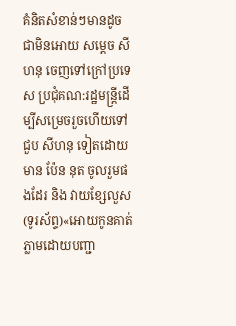គំនិតសំខាន់ៗមានដូចជាមិនអោយ សម្តេច សីហនុ ចេញទៅក្រៅប្រទេស ប្រជុំគណ:រដ្ឋមន្ត្រីដើម្បីសម្រេចរួចហើយទៅជួប សីហនុ ទៀតដោយមាន ប៉ែន នុត ចូលរួមផងដែរ និង វាយខ្សែលួស (ទូរស័ព្ទ)«អោយកូនគាត់ ភ្លាមដោយបញ្ជា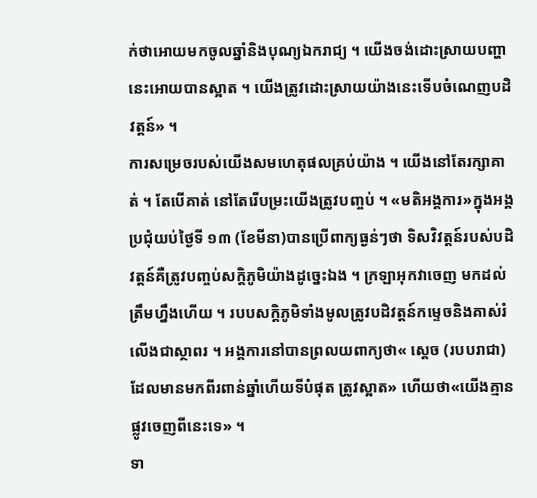ក់ថាអោយមកចូលឆ្នាំនិងបុណ្យឯករាជ្យ ។ យើងចង់ដោះស្រាយបញ្ហានេះអោយបានស្អាត ។ យើងត្រូវដោះស្រាយយ៉ាងនេះទើបចំណេញបដិវត្តន៍» ។
ការសម្រេចរបស់យើងសមហេតុផលគ្រប់យ៉ាង ។ យើងនៅតែរក្សាគាត់ ។ តែបើគាត់ នៅតែរើបម្រះយើងត្រូវបញ្ចប់ ។ «មតិអង្គការ»ក្នុងអង្គប្រជុំយប់ថ្ងៃទី ១៣ (ខែមីនា)បានប្រើពាក្យធ្ងន់ៗថា ទិសវិវត្តន៍របស់បដិវត្តន៍គឺត្រូវបញ្ចប់សក្តិភូមិយ៉ាងដូច្នេះឯង ។ ក្រឡាអុកវាចេញ មកដល់ត្រឹមហ្នឹងហើយ ។ របបសក្តិភូមិទាំងមូលត្រូវបដិវត្តន៍កម្ទេចនិងគាស់រំលើងជាស្ថាពរ ។ អង្គការនៅបានព្រលយពាក្យថា« ស្តេច (របបរាជា)ដែលមានមកពីរពាន់ឆ្នាំហើយទីបំផុត ត្រូវស្អាត» ហើយថា«យើងគ្មានផ្លូវចេញពីនេះទេ» ។
ទា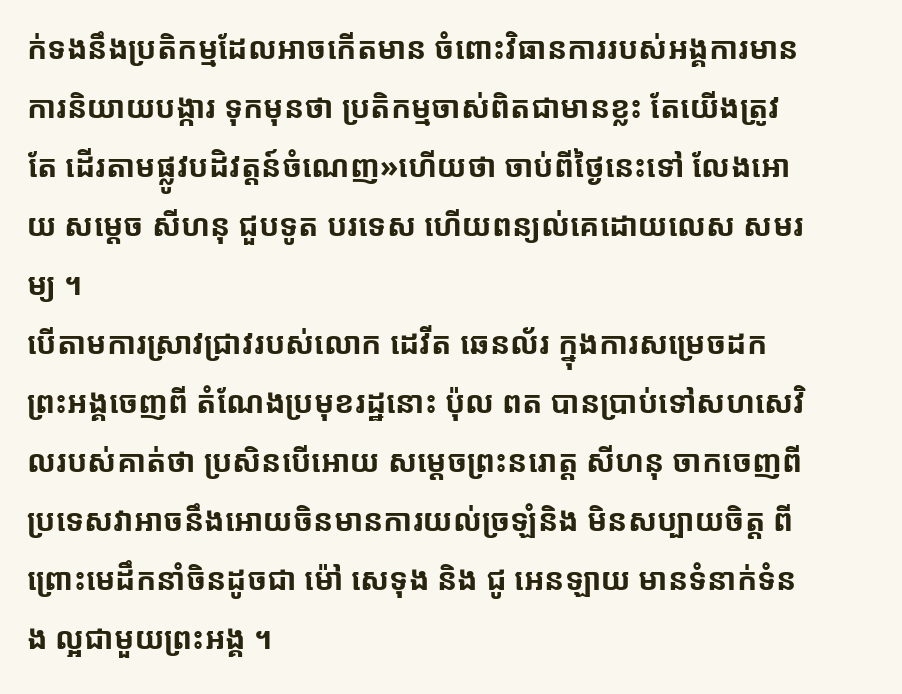ក់ទងនឹងប្រតិកម្មដែលអាចកើតមាន ចំពោះវិធានការរបស់អង្គការមានការនិយាយបង្ការ ទុកមុនថា ប្រតិកម្មចាស់ពិតជាមានខ្លះ តែយើងត្រូវតែ ដើរតាមផ្លូវបដិវត្តន៍ចំណេញ»ហើយថា ចាប់ពីថ្ងៃនេះទៅ លែងអោយ សម្តេច សីហនុ ជួបទូត បរទេស ហើយពន្យល់គេដោយលេស សមរម្យ ។
បើតាមការស្រាវជ្រាវរបស់លោក ដេវីត ឆេនល័រ ក្នុងការសម្រេចដកព្រះអង្គចេញពី តំណែងប្រមុខរដ្ឋនោះ ប៉ុល ពត បានប្រាប់ទៅសហសេវិលរបស់គាត់ថា ប្រសិនបើអោយ សម្តេចព្រះនរោត្ត សីហនុ ចាកចេញពីប្រទេសវាអាចនឹងអោយចិនមានការយល់ច្រឡំនិង មិនសប្បាយចិត្ត ពីព្រោះមេដឹកនាំចិនដូចជា ម៉ៅ សេទុង និង ជូ អេនឡាយ មានទំនាក់ទំនង ល្អជាមួយព្រះអង្គ ។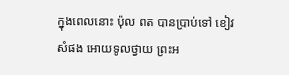ក្នុងពេលនោះ ប៉ុល ពត បានប្រាប់ទៅ ខៀវ សំផង អោយទូលថ្វាយ ព្រះអ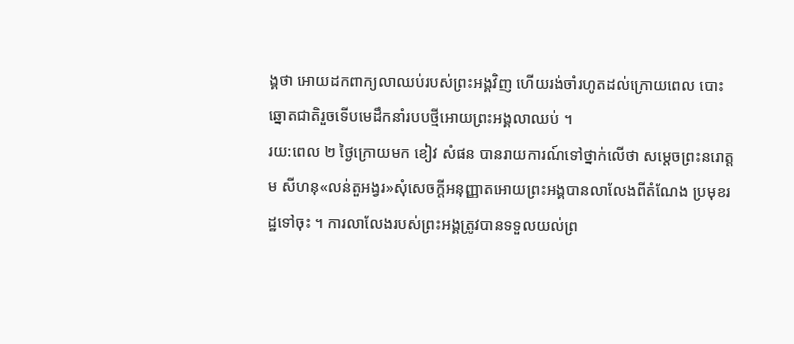ង្គថា អោយដកពាក្យលាឈប់របស់ព្រះអង្គវិញ ហើយរង់ចាំរហូតដល់ក្រោយពេល បោះឆ្នោតជាតិរួចទើបមេដឹកនាំរបបថ្មីអោយព្រះអង្គលាឈប់ ។
រយ:ពេល ២ ថ្ងៃក្រោយមក ខៀវ សំផន បានរាយការណ៍ទៅថ្នាក់លើថា សម្តេចព្រះនរោត្តម សីហនុ«លន់តួអង្វរ»សុំសេចក្តីអនុញ្ញាតអោយព្រះអង្គបានលាលែងពីតំណែង ប្រមុខរដ្ឋទៅចុះ ។ ការលាលែងរបស់ព្រះអង្គត្រូវបានទទួលយល់ព្រ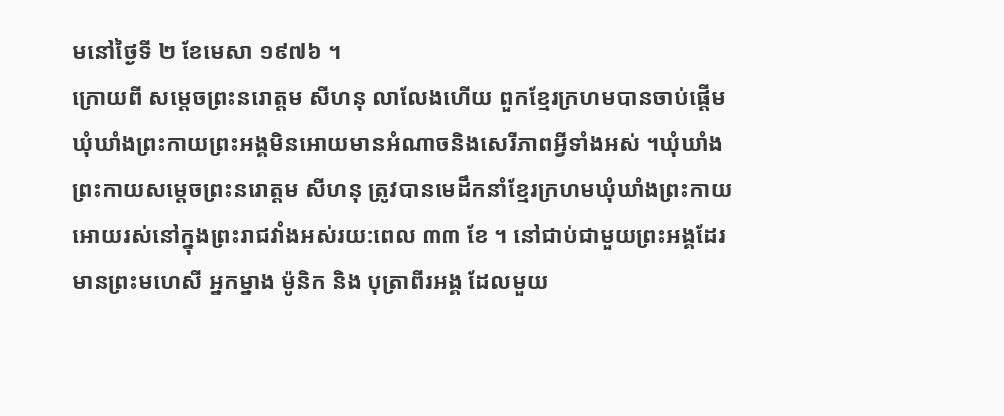មនៅថ្ងៃទី ២ ខែមេសា ១៩៧៦ ។
ក្រោយពី សម្តេចព្រះនរោត្តម សីហនុ លាលែងហើយ ពួកខ្មែរក្រហមបានចាប់ផ្តើមឃុំឃាំងព្រះកាយព្រះអង្គមិនអោយមានអំណាចនិងសេរីភាពអ្វីទាំងអស់ ។ឃុំឃាំងព្រះកាយសម្តេចព្រះនរោត្តម សីហនុ ត្រូវបានមេដឹកនាំខ្មែរក្រហមឃុំឃាំងព្រះកាយអោយរស់នៅក្នុងព្រះរាជវាំងអស់រយ:ពេល ៣៣ ខែ ។ នៅជាប់ជាមួយព្រះអង្គដែរមានព្រះមហេសី អ្នកម្នាង ម៉ូនិក និង បុត្រាពីរអង្គ ដែលមួយ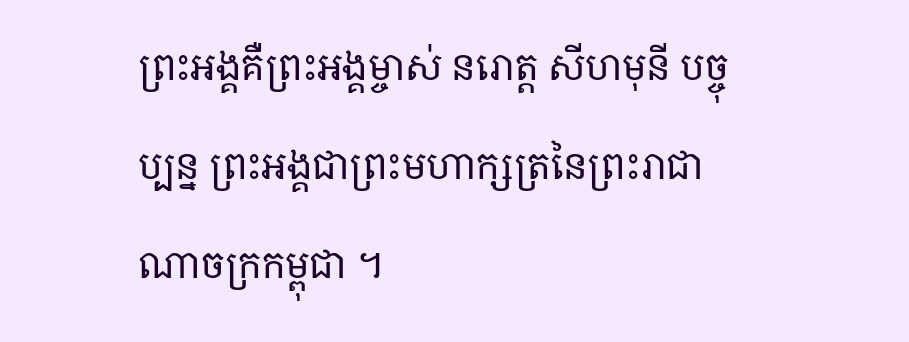ព្រះអង្គគឺព្រះអង្គម្ចាស់ នរោត្ត សីហមុនី បច្ចុប្បន្ន ព្រះអង្គជាព្រះមហាក្សត្រនៃព្រះរាជាណាចក្រកម្ពុជា ។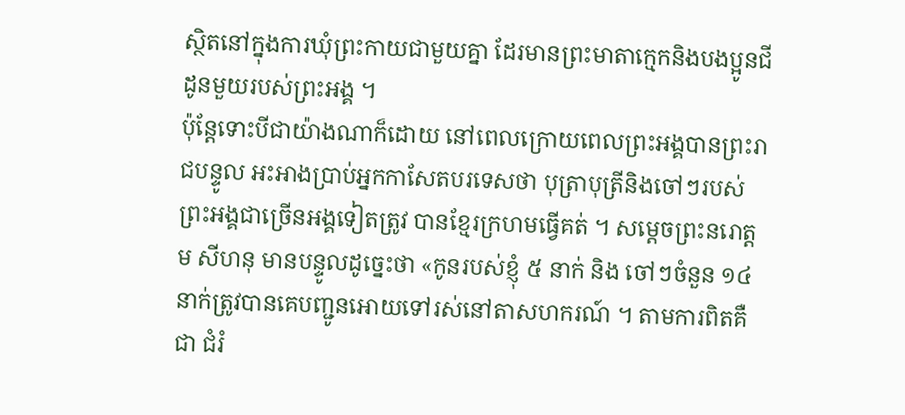ស្ថិតនៅក្នុងការឃុំព្រះកាយជាមួយគ្នា ដែរមានព្រះមាតាក្មេកនិងបងប្អូនជីដូនមួយរបស់ព្រះអង្គ ។
ប៉ុន្តែទោះបីជាយ៉ាងណាក៏ដោយ នៅពេលក្រោយពេលព្រះអង្គបានព្រះរាជបន្ទូល អះអាងប្រាប់អ្នកកាសែតបរទេសថា បុត្រាបុត្រីនិងចៅៗរបស់ព្រះអង្គជាច្រើនអង្គទៀតត្រូវ បានខ្មែរក្រហមធ្វើគត់ ។ សម្តេចព្រះនរោត្តម សីហនុ មានបន្ទូលដូច្នេះថា «កូនរបស់ខ្ញុំ ៥ នាក់ និង ចៅៗចំនួន ១៤ នាក់ត្រូវបានគេបញ្ជូនអោយទៅរស់នៅតាសហករណ៍ ។ តាមការពិតគឺជា ជំរំ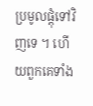ប្រមូលផ្តុំទៅវិញទេ ។ ហើយពួកគេទាំង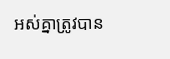អស់គ្នាត្រូវបាន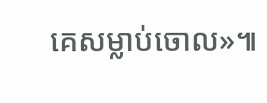គេសម្លាប់ចោល»៕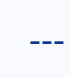---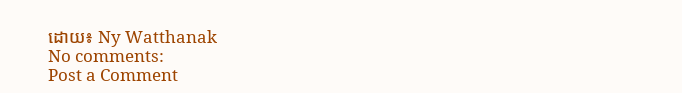ដោយ៖ Ny Watthanak
No comments:
Post a Comment